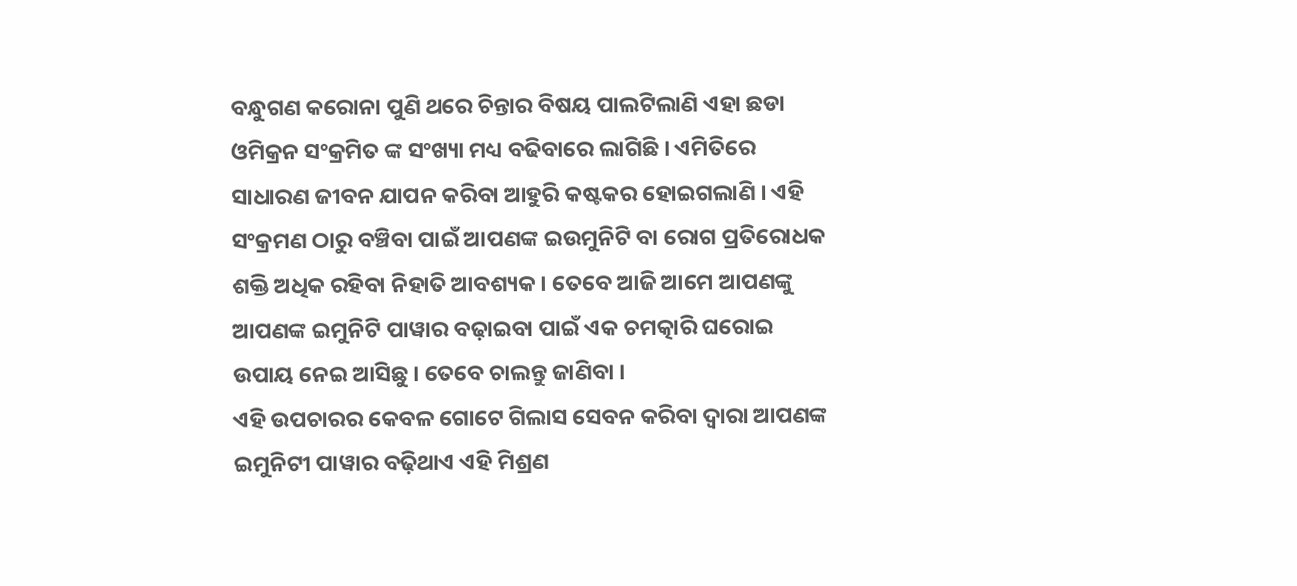ବନ୍ଧୁଗଣ କରୋନା ପୁଣି ଥରେ ଚିନ୍ତାର ବିଷୟ ପାଲଟିଲାଣି ଏହା ଛଡା ଓମିକ୍ରନ ସଂକ୍ରମିତ ଙ୍କ ସଂଖ୍ୟା ମଧ୍ୟ ବଢିବାରେ ଲାଗିଛି । ଏମିତିରେ ସାଧାରଣ ଜୀବନ ଯାପନ କରିବା ଆହୁରି କଷ୍ଟକର ହୋଇଗଲାଣି । ଏହି ସଂକ୍ରମଣ ଠାରୁ ବଞ୍ଚିବା ପାଇଁ ଆପଣଙ୍କ ଇଉମୁନିଟି ବା ରୋଗ ପ୍ରତିରୋଧକ ଶକ୍ତି ଅଧିକ ରହିବା ନିହାତି ଆବଶ୍ୟକ । ତେବେ ଆଜି ଆମେ ଆପଣଙ୍କୁ ଆପଣଙ୍କ ଇମୁନିଟି ପାୱାର ବଢ଼ାଇବା ପାଇଁ ଏକ ଚମତ୍କାରି ଘରୋଇ ଉପାୟ ନେଇ ଆସିଛୁ । ତେବେ ଚାଲନ୍ତୁ ଜାଣିବା ।
ଏହି ଉପଚାରର କେବଳ ଗୋଟେ ଗିଲାସ ସେବନ କରିବା ଦ୍ୱାରା ଆପଣଙ୍କ ଇମୁନିଟୀ ପାୱାର ବଢ଼ିଥାଏ ଏହି ମିଶ୍ରଣ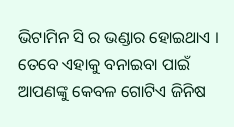ଭିଟାମିନ ସି ର ଭଣ୍ଡାର ହୋଇଥାଏ । ତେବେ ଏହାକୁ ବନାଇବା ପାଇଁ ଆପଣଙ୍କୁ କେବଳ ଗୋଟିଏ ଜିନିଷ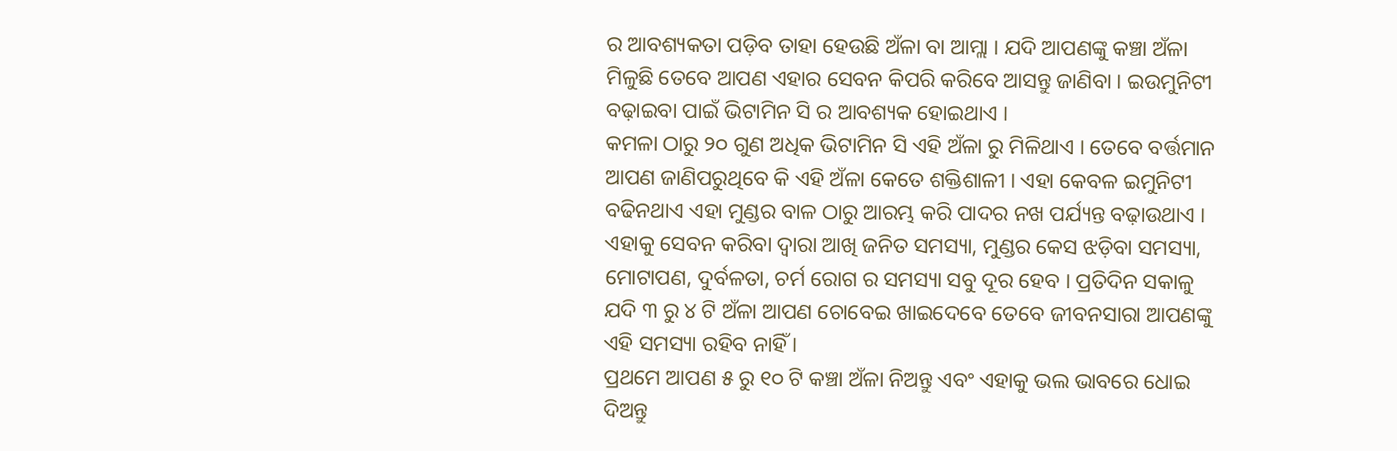ର ଆବଶ୍ୟକତା ପଡ଼ିବ ତାହା ହେଉଛି ଅଁଳା ବା ଆମ୍ଲା । ଯଦି ଆପଣଙ୍କୁ କଞ୍ଚା ଅଁଳା ମିଳୁଛି ତେବେ ଆପଣ ଏହାର ସେବନ କିପରି କରିବେ ଆସନ୍ତୁ ଜାଣିବା । ଇଉମୁନିଟୀ ବଢ଼ାଇବା ପାଇଁ ଭିଟାମିନ ସି ର ଆବଶ୍ୟକ ହୋଇଥାଏ ।
କମଳା ଠାରୁ ୨୦ ଗୁଣ ଅଧିକ ଭିଟାମିନ ସି ଏହି ଅଁଳା ରୁ ମିଳିଥାଏ । ତେବେ ବର୍ତ୍ତମାନ ଆପଣ ଜାଣିପରୁଥିବେ କି ଏହି ଅଁଳା କେତେ ଶକ୍ତିଶାଳୀ । ଏହା କେବଳ ଇମୁନିଟୀ ବଢିନଥାଏ ଏହା ମୁଣ୍ଡର ବାଳ ଠାରୁ ଆରମ୍ଭ କରି ପାଦର ନଖ ପର୍ଯ୍ୟନ୍ତ ବଢ଼ାଉଥାଏ । ଏହାକୁ ସେବନ କରିବା ଦ୍ଵାରା ଆଖି ଜନିତ ସମସ୍ୟା, ମୁଣ୍ଡର କେସ ଝଡ଼ିବା ସମସ୍ୟା, ମୋଟାପଣ, ଦୁର୍ବଳତା, ଚର୍ମ ରୋଗ ର ସମସ୍ୟା ସବୁ ଦୂର ହେବ । ପ୍ରତିଦିନ ସକାଳୁ ଯଦି ୩ ରୁ ୪ ଟି ଅଁଳା ଆପଣ ଚୋବେଇ ଖାଇଦେବେ ତେବେ ଜୀବନସାରା ଆପଣଙ୍କୁ ଏହି ସମସ୍ୟା ରହିବ ନାହିଁ ।
ପ୍ରଥମେ ଆପଣ ୫ ରୁ ୧୦ ଟି କଞ୍ଚା ଅଁଳା ନିଅନ୍ତୁ ଏବଂ ଏହାକୁ ଭଲ ଭାବରେ ଧୋଇ ଦିଅନ୍ତୁ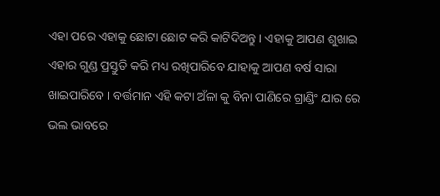ଏହା ପରେ ଏହାକୁ ଛୋଟା ଛୋଟ କରି କାଟିଦିଅନ୍ତୁ । ଏହାକୁ ଆପଣ ଶୁଖାଇ ଏହାର ଗୁଣ୍ଡ ପ୍ରସ୍ତୁତି କରି ମଧ୍ୟ ରଖିପାରିବେ ଯାହାକୁ ଆପଣ ବର୍ଷ ସାରା ଖାଇପାରିବେ । ବର୍ତ୍ତମାନ ଏହି କଟା ଅଁଳା କୁ ବିନା ପାଣିରେ ଗ୍ରାଣ୍ଡିଂ ଯାର ରେ ଭଲ ଭାବରେ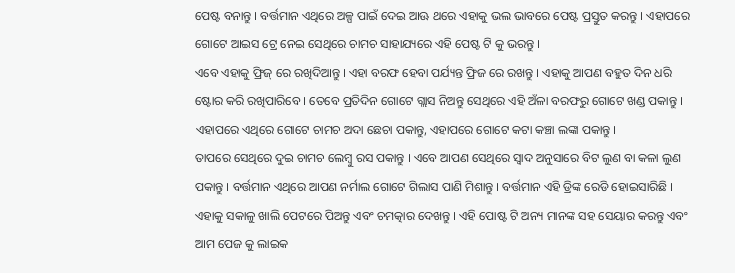ପେଷ୍ଟ ବନାନ୍ତୁ । ବର୍ତ୍ତମାନ ଏଥିରେ ଅଳ୍ପ ପାଇଁ ଦେଇ ଆଊ ଥରେ ଏହାକୁ ଭଲ ଭାବରେ ପେଷ୍ଟ ପ୍ରସ୍ତୁତ କରନ୍ତୁ । ଏହାପରେ ଗୋଟେ ଆଇସ ଟ୍ରେ ନେଇ ସେଥିରେ ଚାମଚ ସାହାଯ୍ୟରେ ଏହି ପେଷ୍ଟ ଟି କୁ ଭରନ୍ତୁ ।
ଏବେ ଏହାକୁ ଫ୍ରିଜ୍ ରେ ରଖିଦିଆନ୍ତୁ । ଏହା ବରଫ ହେବା ପର୍ଯ୍ୟନ୍ତ ଫ୍ରିଜ ରେ ରଖନ୍ତୁ । ଏହାକୁ ଆପଣ ବହୁତ ଦିନ ଧରି ଷ୍ଟୋର କରି ରଖିପାରିବେ । ତେବେ ପ୍ରତିଦିନ ଗୋଟେ ଗ୍ଲାସ ନିଅନ୍ତୁ ସେଥିରେ ଏହି ଅଁଳା ବରଫରୁ ଗୋଟେ ଖଣ୍ଡ ପକାନ୍ତୁ । ଏହାପରେ ଏଥିରେ ଗୋଟେ ଚାମଚ ଅଦା ଛେଚା ପକାନ୍ତୁ, ଏହାପରେ ଗୋଟେ କଟା କଞ୍ଚା ଲଙ୍କା ପକାନ୍ତୁ ।
ତାପରେ ସେଥିରେ ଦୁଇ ଚାମଚ ଲେମ୍ବୁ ରସ ପକାନ୍ତୁ । ଏବେ ଆପଣ ସେଥିରେ ସ୍ଵାଦ ଅନୁସାରେ ବିଟ ଲୁଣ ବା କଳା ଲୁଣ ପକାନ୍ତୁ । ବର୍ତ୍ତମାନ ଏଥିରେ ଆପଣ ନର୍ମାଲ ଗୋଟେ ଗିଲାସ ପାଣି ମିଶାନ୍ତୁ । ବର୍ତ୍ତମାନ ଏହି ଡ୍ରିଙ୍କ ରେଡି ହୋଇସାରିଛି । ଏହାକୁ ସକାଳୁ ଖାଲି ପେଟରେ ପିଅନ୍ତୁ ଏବଂ ଚମତ୍କାର ଦେଖନ୍ତୁ । ଏହି ପୋଷ୍ଟ ଟି ଅନ୍ୟ ମାନଙ୍କ ସହ ସେୟାର କରନ୍ତୁ ଏବଂ ଆମ ପେଜ କୁ ଲାଇକ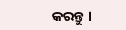କରନ୍ତୁ ।